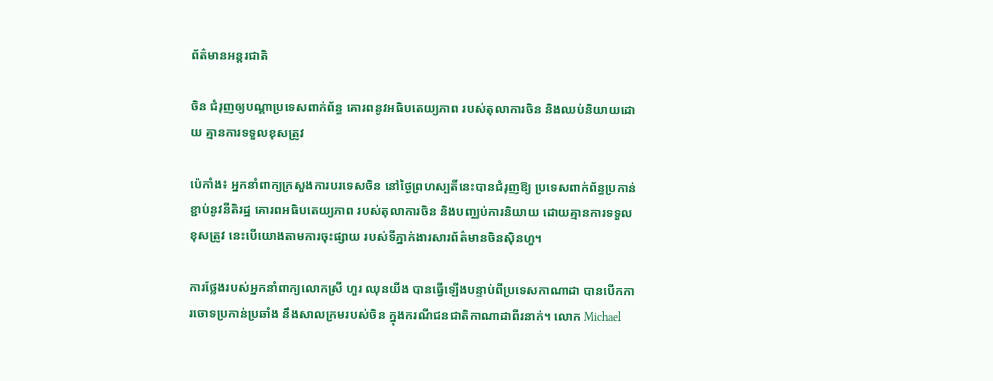ព័ត៌មានអន្តរជាតិ

ចិន ជំរុញឲ្យបណ្ដាប្រទេសពាក់ព័ន្ធ គោរពនូវអធិបតេយ្យភាព របស់តុលាការចិន និងឈប់និយាយដោយ គ្មានការទទួលខុសត្រូវ

ប៉េកាំង៖ អ្នកនាំពាក្យក្រសួងការបរទេសចិន នៅថ្ងៃព្រហស្បតិ៍នេះបានជំរុញឱ្យ ប្រទេសពាក់ព័ន្ធប្រកាន់ខ្ជាប់នូវនីតិរដ្ឋ គោរពអធិបតេយ្យភាព របស់តុលាការចិន និងបញ្ឈប់ការនិយាយ ដោយគ្មានការទទួលខុសត្រូវ នេះបើយោងតាមការចុះផ្សាយ របស់ទីភ្នាក់ងារសារព័ត៌មានចិនស៊ិនហួ។

ការថ្លែងរបស់អ្នកនាំពាក្យលោកស្រី ហួរ ឈុនយីង បានធ្វើឡើងបន្ទាប់ពីប្រទេសកាណាដា បានបើកការចោទប្រកាន់ប្រឆាំង នឹងសាលក្រមរបស់ចិន ក្នុងករណីជនជាតិកាណាដាពីរនាក់។ លោក Michael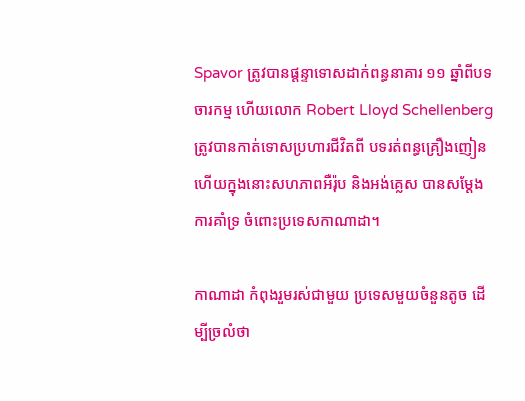Spavor ត្រូវបានផ្តន្ទាទោសដាក់ពន្ធនាគារ ១១ ឆ្នាំពីបទចារកម្ម ហើយលោក Robert Lloyd Schellenberg ត្រូវបានកាត់ទោសប្រហារជីវិតពី បទរត់ពន្ធគ្រឿងញៀន ហើយក្នុងនោះសហភាពអឺរ៉ុប និងអង់គ្លេស បានសម្តែងការគាំទ្រ ចំពោះប្រទេសកាណាដា។

កាណាដា កំពុងរួមរស់ជាមួយ ប្រទេសមួយចំនួនតូច ដើម្បីច្រលំថា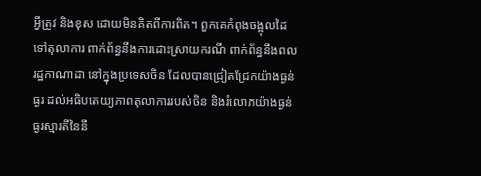អ្វីត្រូវ និងខុស ដោយមិនគិតពីការពិត។ ពួកគេកំពុងចង្អុលដៃទៅតុលាការ ពាក់ព័ន្ធនឹងការដោះស្រាយករណី ពាក់ព័ន្ធនឹងពលរដ្ឋកាណាដា នៅក្នុងប្រទេសចិន ដែលបានជ្រៀតជ្រែកយ៉ាងធ្ងន់ធ្ងរ ដល់អធិបតេយ្យភាពតុលាការរបស់ចិន និងរំលោភយ៉ាងធ្ងន់ធ្ងរស្មារតីនៃនី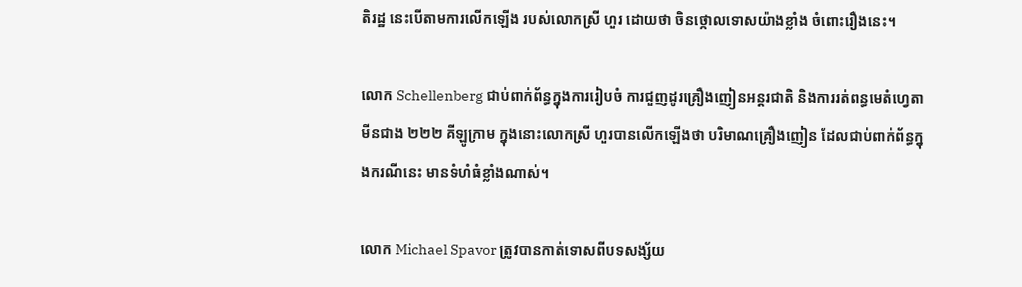តិរដ្ឋ នេះបើតាមការលើកឡើង របស់លោកស្រី ហួរ ដោយថា ចិនថ្កោលទោសយ៉ាងខ្លាំង ចំពោះរឿងនេះ។

លោក Schellenberg ជាប់ពាក់ព័ន្ធក្នុងការរៀបចំ ការជួញដូរគ្រឿងញៀនអន្តរជាតិ និងការរត់ពន្ធមេតំហ្វេតាមីនជាង ២២២ គីឡូក្រាម ក្នុងនោះលោកស្រី ហួរបានលើកឡើងថា បរិមាណគ្រឿងញៀន ដែលជាប់ពាក់ព័ន្ធក្នុងករណីនេះ មានទំហំធំខ្លាំងណាស់។

លោក Michael Spavor ត្រូវបានកាត់ទោសពីបទសង្ស័យ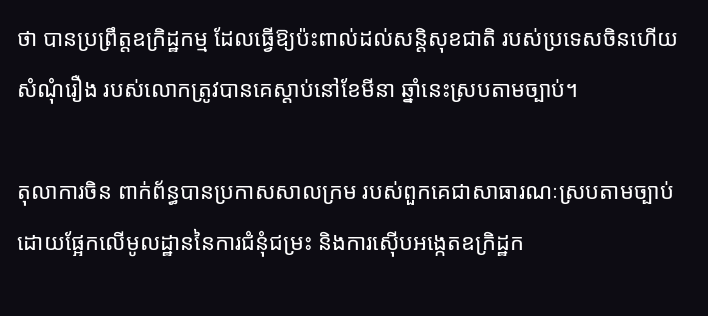ថា បានប្រព្រឹត្តឧក្រិដ្ឋកម្ម ដែលធ្វើឱ្យប៉ះពាល់ដល់សន្តិសុខជាតិ របស់ប្រទេសចិនហើយសំណុំរឿង របស់លោកត្រូវបានគេស្តាប់នៅខែមីនា ឆ្នាំនេះស្របតាមច្បាប់។

តុលាការចិន ពាក់ព័ន្ធបានប្រកាសសាលក្រម របស់ពួកគេជាសាធារណៈស្របតាមច្បាប់ ដោយផ្អែកលើមូលដ្ឋាននៃការជំនុំជម្រះ និងការស៊ើបអង្កេតឧក្រិដ្ឋក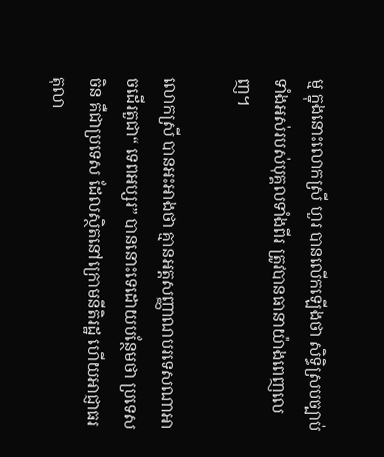ម្ម ក្នុងនោះលោកស្រី ហួរ បានលើកឡើងថា សិទ្ធិស្របច្បាប់ទាំងអស់របស់បុគ្គលទាំងពីរ ត្រូវបានធានាយ៉ាងពេញលេញ។

លោកស្រី បានអះអាងថា គ្មានអត្តសញ្ញាណបរទេសណាអាចដើរតួជា“ ទេពអប្សរ” បាននោះទេដោយបន្ថែមថា ប្រទេសចិន គឺជាប្រទេស ដែលស្ថិតនៅក្រោមនីតិរដ្ឋ ហើយអាជ្ញាធរ តុលា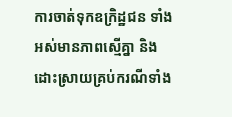ការចាត់ទុកឧក្រិដ្ឋជន ទាំងអស់មានភាពស្មើគ្នា និងដោះស្រាយគ្រប់ករណីទាំង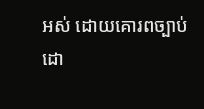អស់ ដោយគោរពច្បាប់ ដោ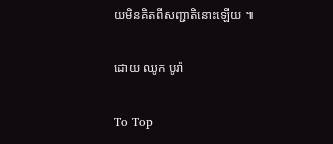យមិនគិតពីសញ្ជាតិនោះឡើយ ៕

ដោយ ឈូក បូរ៉ា

To Top